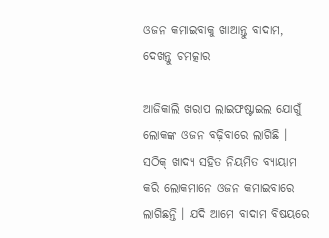ଓଜନ କମାଇବାକୁ ଖାଆନ୍ତୁ ବାଦାମ, ଦେଖନ୍ତୁ ଚମତ୍କାର

ଆଜିକାଲି ଖରାପ ଲାଇଫଷ୍ଟାଇଲ ଯୋଗୁଁ ଲୋକଙ୍କ ଓଜନ ବଢ଼ିବାରେ ଲାଗିଛି । ସଠିକ୍ ଖାଦ୍ୟ ସହିତ ନିୟମିତ ବ୍ୟାୟାମ କରି ଲୋକମାନେ ଓଜନ କମାଇବାରେ ଲାଗିଛନ୍ତି । ଯଦି ଆମେ ବାଦାମ ବିଷୟରେ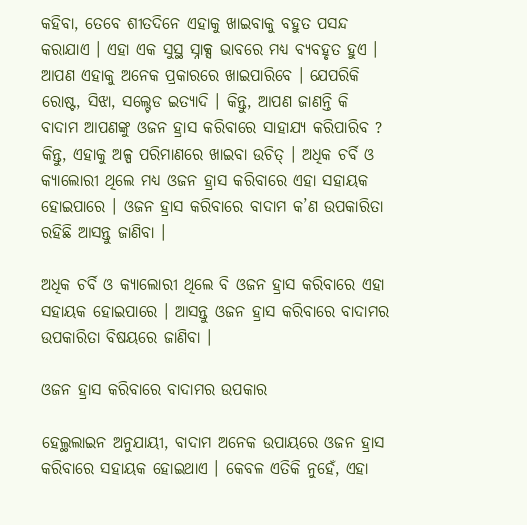କହିବା, ତେବେ ଶୀତଦିନେ ଏହାକୁ ଖାଇବାକୁ ବହୁତ ପସନ୍ଦ କରାଯାଏ । ଏହା ଏକ ସୁସ୍ଥ ସ୍ନାକ୍ସ ଭାବରେ ମଧ୍ୟ ବ୍ୟବହୃତ ହୁଏ । ଆପଣ ଏହାକୁ ଅନେକ ପ୍ରକାରରେ ଖାଇପାରିବେ । ଯେପରିକି ରୋଷ୍ଟ, ସିଝା, ସଲ୍ଟେଡ ଇତ୍ୟାଦି । କିନ୍ତୁ, ଆପଣ ଜାଣନ୍ତି କି ବାଦାମ ଆପଣଙ୍କୁ ଓଜନ ହ୍ରାସ କରିବାରେ ସାହାଯ୍ୟ କରିପାରିବ ? କିନ୍ତୁ, ଏହାକୁ ଅଳ୍ପ ପରିମାଣରେ ଖାଇବା ଉଚିତ୍ । ଅଧିକ ଚର୍ବି ଓ କ୍ୟାଲୋରୀ ଥିଲେ ମଧ୍ୟ ଓଜନ ହ୍ରାସ କରିବାରେ ଏହା ସହାୟକ ହୋଇପାରେ । ଓଜନ ହ୍ରାସ କରିବାରେ ବାଦାମ କ’ଣ ଉପକାରିତା ରହିଛି ଆସନ୍ତୁ ଜାଣିବା ।

ଅଧିକ ଚର୍ବି ଓ କ୍ୟାଲୋରୀ ଥିଲେ ବି ଓଜନ ହ୍ରାସ କରିବାରେ ଏହା ସହାୟକ ହୋଇପାରେ । ଆସନ୍ତୁ ଓଜନ ହ୍ରାସ କରିବାରେ ବାଦାମର ଉପକାରିତା ବିଷୟରେ ଜାଣିବା ।

ଓଜନ ହ୍ରାସ କରିବାରେ ବାଦାମର ଉପକାର

ହେଲ୍ଥଲାଇନ ଅନୁଯାୟୀ, ବାଦାମ ଅନେକ ଉପାୟରେ ଓଜନ ହ୍ରାସ କରିବାରେ ସହାୟକ ହୋଇଥାଏ । କେବଳ ଏତିକି ନୁହେଁ, ଏହା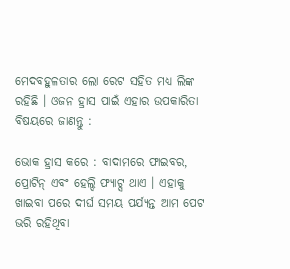ମେଦବହୁଳତାର ଲୋ ରେଟ ସହିତ ମଧ୍ୟ ଲିଙ୍କ ରହିଛି । ଓଜନ ହ୍ରାସ ପାଇଁ ଏହାର ଉପକାରିତା ବିଷୟରେ ଜାଣନ୍ତୁ :

ଭୋକ ହ୍ରାସ କରେ : ବାଦାମରେ ଫାଇବର, ପ୍ରୋଟିନ୍ ଏବଂ ହେଲ୍ଦି ଫ୍ୟାଟ୍ସ ଥାଏ । ଏହାକୁ ଖାଇବା ପରେ ଦୀର୍ଘ ସମୟ ପର୍ଯ୍ୟନ୍ତ ଆମ ପେଟ ଭରି ରହିଥିବା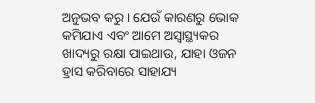ଅନୁଭବ କରୁ । ଯେଉଁ କାରଣରୁ ଭୋକ କମିଯାଏ ଏବଂ ଆମେ ଅସ୍ୱାସ୍ଥ୍ୟକର ଖାଦ୍ୟରୁ ରକ୍ଷା ପାଇଥାଉ, ଯାହା ଓଜନ ହ୍ରାସ କରିବାରେ ସାହାଯ୍ୟ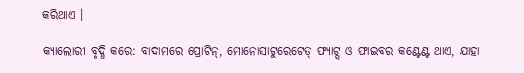କରିଥାଏ ।

କ୍ୟାଲୋରୀ ବୃଦ୍ଧି କରେ: ବାଦାମରେ ପ୍ରୋଟିନ୍, ମୋନୋସାଟୁରେଟେଡ୍ ଫ୍ୟାଟ୍ସ ଓ ଫାଇବର କଣ୍ଟେଣ୍ଟ ଥାଏ, ଯାହା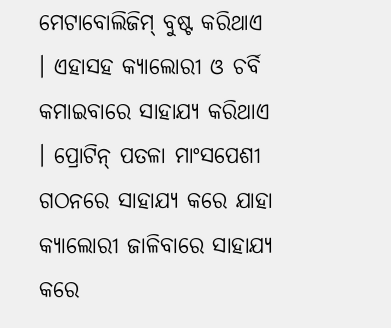ମେଟାବୋଲିଜିମ୍ ବୁଷ୍ଟ କରିଥାଏ । ଏହାସହ କ୍ୟାଲୋରୀ ଓ ଚର୍ବି କମାଇବାରେ ସାହାଯ୍ୟ କରିଥାଏ । ପ୍ରୋଟିନ୍ ପତଳା ମାଂସପେଶୀ ଗଠନରେ ସାହାଯ୍ୟ କରେ ଯାହା କ୍ୟାଲୋରୀ ଜାଳିବାରେ ସାହାଯ୍ୟ କରେ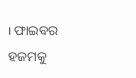। ଫାଇବର ହଜମକୁ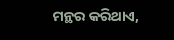ମନ୍ଥର କରିଥାଏ,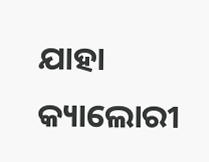ଯାହା କ୍ୟାଲୋରୀ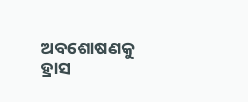ଅବଶୋଷଣକୁ ହ୍ରାସ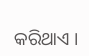କରିଥାଏ ।